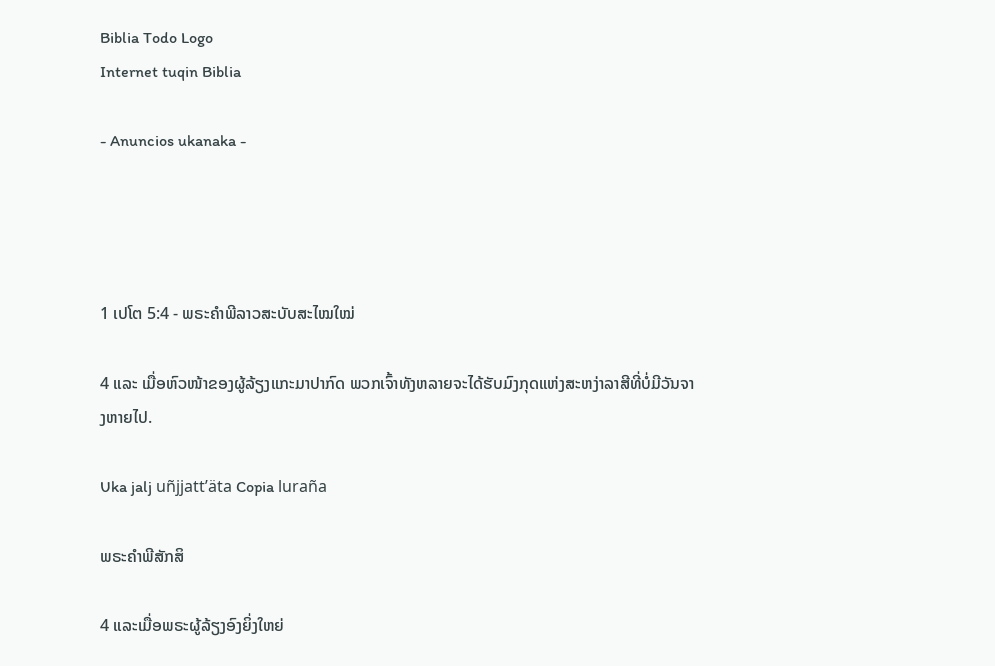Biblia Todo Logo
Internet tuqin Biblia

- Anuncios ukanaka -




1 ເປໂຕ 5:4 - ພຣະຄຳພີລາວສະບັບສະໄໝໃໝ່

4 ແລະ ເມື່ອຫົວໜ້າຂອງຜູ້ລ້ຽງແກະມາປາກົດ ພວກເຈົ້າທັງຫລາຍຈະໄດ້ຮັບມົງກຸດແຫ່ງສະຫງ່າລາສີທີ່ບໍ່ມີວັນຈາງຫາຍໄປ.

Uka jalj uñjjattʼäta Copia luraña

ພຣະຄຳພີສັກສິ

4 ແລະເມື່ອພຣະຜູ້ລ້ຽງອົງຍິ່ງໃຫຍ່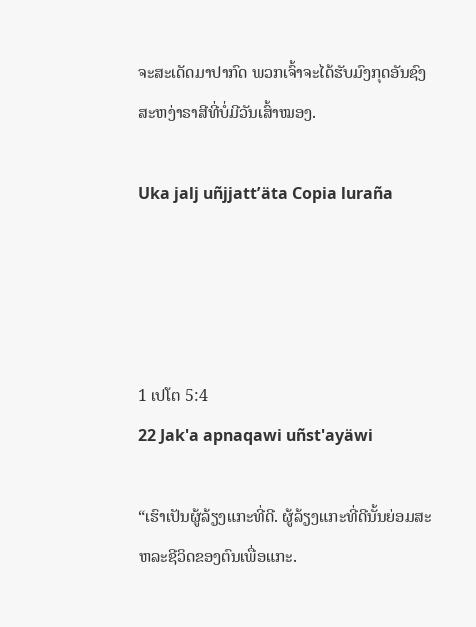ຈະສະເດັດມາປາກົດ ພວກເຈົ້າຈະໄດ້ຮັບມົງກຸດອັນຊົງສະຫງ່າຣາສີທີ່ບໍ່ມີວັນເສົ້າໝອງ.

Uka jalj uñjjattʼäta Copia luraña




1 ເປໂຕ 5:4
22 Jak'a apnaqawi uñst'ayäwi

“ເຮົາເປັນຜູ້ລ້ຽງແກະທີ່ດີ. ຜູ້ລ້ຽງແກະທີ່ດີນັ້ນຍ່ອມສະຫລະຊີວິດຂອງຕົນເພື່ອແກະ.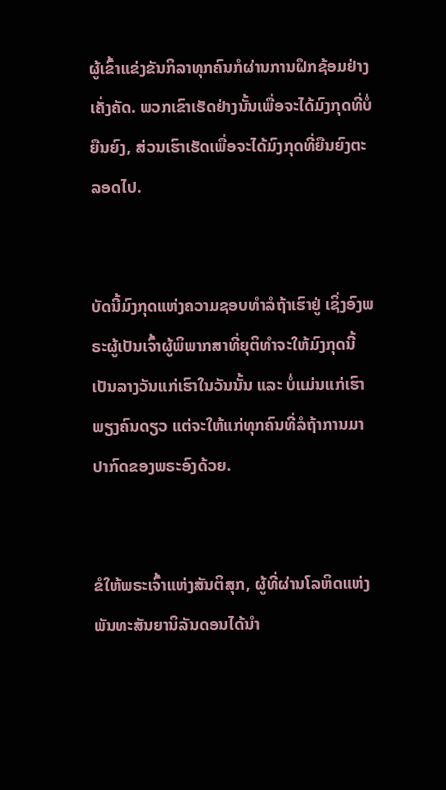ຜູ້ເຂົ້າແຂ່ງຂັນກິລາທຸກຄົນກໍຜ່ານການຝຶກຊ້ອມຢ່າງເຄັ່ງຄັດ. ພວກເຂົາເຮັດຢ່າງນັ້ນເພື່ອຈະໄດ້ມົງກຸດທີ່ບໍ່ຍືນຍົງ, ສ່ວນເຮົາເຮັດເພື່ອຈະໄດ້ມົງກຸດທີ່ຍືນຍົງຕະລອດໄປ.


ບັດນີ້ມົງກຸດແຫ່ງຄວາມຊອບທຳລໍຖ້າເຮົາຢູ່ ເຊິ່ງອົງພຣະຜູ້ເປັນເຈົ້າຜູ້ພິພາກສາທີ່ຍຸຕິທຳຈະໃຫ້ມົງກຸດນີ້ເປັນລາງວັນແກ່ເຮົາໃນວັນນັ້ນ ແລະ ບໍ່ແມ່ນແກ່ເຮົາພຽງຄົນດຽວ ແຕ່ຈະໃຫ້ແກ່ທຸກຄົນທີ່ລໍຖ້າການມາປາກົດຂອງພຣະອົງດ້ວຍ.


ຂໍໃຫ້ພຣະເຈົ້າແຫ່ງສັນຕິສຸກ, ຜູ້ທີ່ຜ່ານໂລຫິດແຫ່ງພັນທະສັນຍານິລັນດອນໄດ້ນໍາ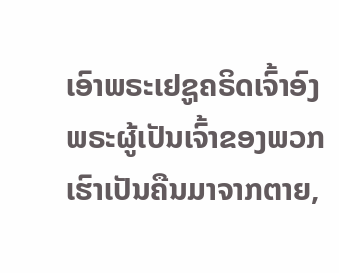ເອົາພຣະເຢຊູຄຣິດເຈົ້າອົງພຣະຜູ້ເປັນເຈົ້າຂອງພວກເຮົາເປັນຄືນມາຈາກຕາຍ,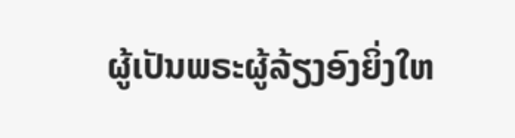ຜູ້ເປັນພຣະຜູ້ລ້ຽງອົງຍິ່ງໃຫ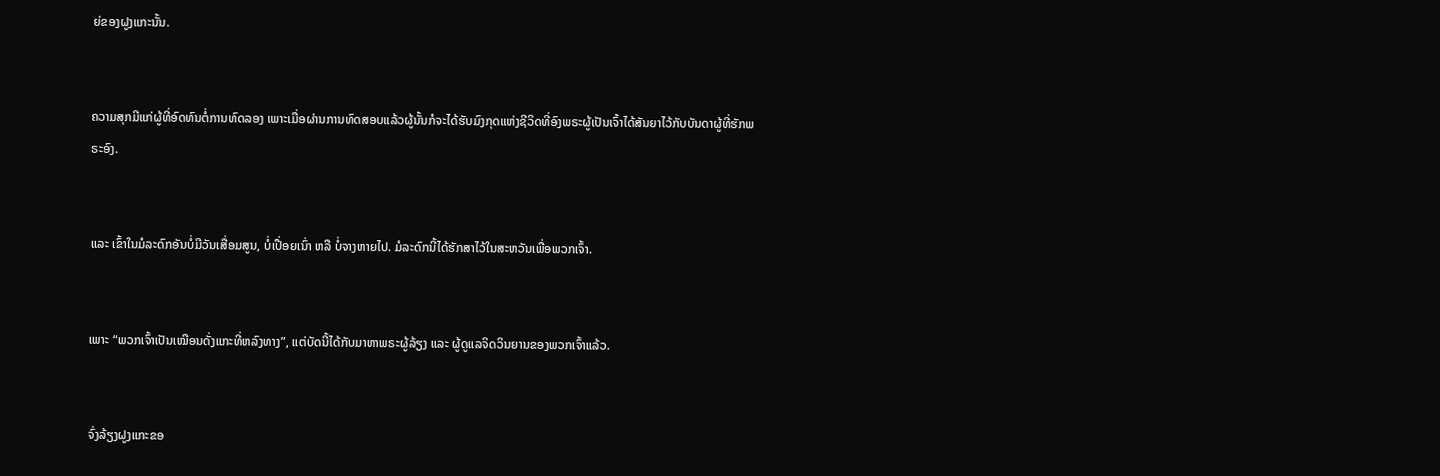ຍ່ຂອງຝູງແກະນັ້ນ.


ຄວາມສຸກມີແກ່ຜູ້ທີ່ອົດທົນຕໍ່ການທົດລອງ ເພາະເມື່ອຜ່ານການທົດສອບແລ້ວຜູ້ນັ້ນກໍຈະໄດ້ຮັບມົງກຸດແຫ່ງຊີວິດທີ່ອົງພຣະຜູ້ເປັນເຈົ້າໄດ້ສັນຍາໄວ້ກັບບັນດາຜູ້ທີ່ຮັກພຣະອົງ.


ແລະ ເຂົ້າໃນມໍລະດົກອັນບໍ່ມີວັນເສື່ອມສູນ, ບໍ່ເປື່ອຍເນົ່າ ຫລື ບໍ່ຈາງຫາຍໄປ. ມໍລະດົກນີ້ໄດ້ຮັກສາໄວ້ໃນສະຫວັນເພື່ອພວກເຈົ້າ.


ເພາະ “ພວກເຈົ້າເປັນເໝືອນດັ່ງແກະທີ່ຫລົງທາງ”, ແຕ່ບັດນີ້ໄດ້ກັບມາຫາພຣະຜູ້ລ້ຽງ ແລະ ຜູ້ດູແລຈິດວິນຍານຂອງພວກເຈົ້າແລ້ວ.


ຈົ່ງລ້ຽງຝູງແກະຂອ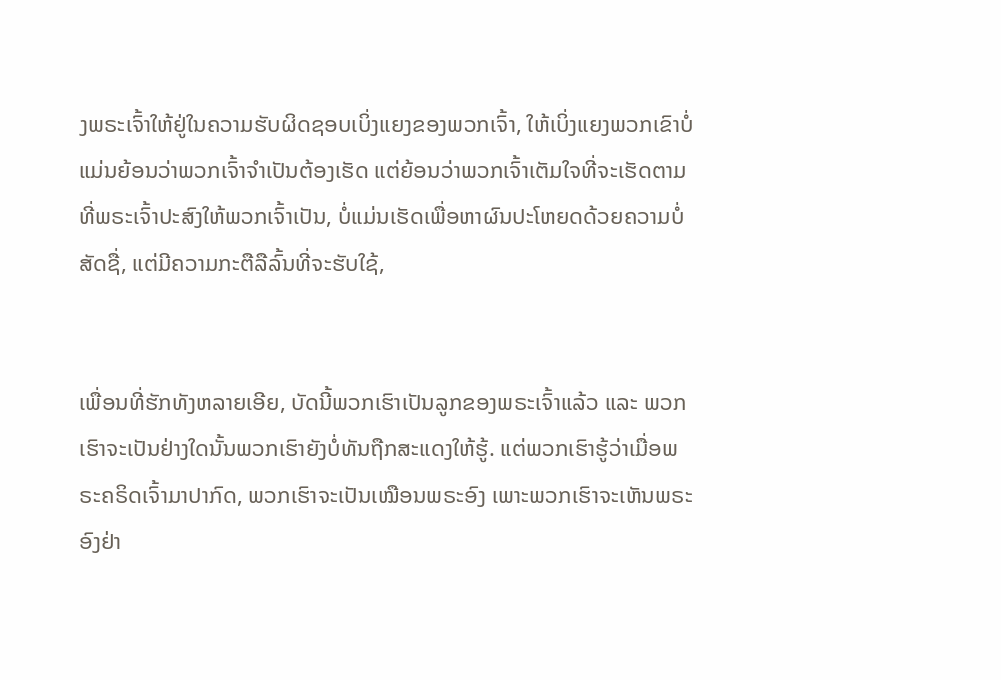ງພຣະເຈົ້າໃຫ້ຢູ່ໃນຄວາມຮັບຜິດຊອບເບິ່ງແຍງຂອງພວກເຈົ້າ, ໃຫ້ເບິ່ງແຍງພວກເຂົາບໍ່ແມ່ນຍ້ອນວ່າພວກເຈົ້າຈໍາເປັນຕ້ອງເຮັດ ແຕ່ຍ້ອນວ່າພວກເຈົ້າເຕັມໃຈທີ່ຈະເຮັດຕາມທີ່ພຣະເຈົ້າປະສົງໃຫ້ພວກເຈົ້າເປັນ, ບໍ່ແມ່ນເຮັດເພື່ອຫາຜົນປະໂຫຍດດ້ວຍຄວາມບໍ່ສັດຊື່, ແຕ່ມີຄວາມກະຕືລືລົ້ນທີ່ຈະຮັບໃຊ້,


ເພື່ອນທີ່ຮັກທັງຫລາຍເອີຍ, ບັດນີ້ພວກເຮົາເປັນລູກຂອງພຣະເຈົ້າແລ້ວ ແລະ ພວກເຮົາຈະເປັນຢ່າງໃດນັ້ນພວກເຮົາຍັງບໍ່ທັນຖືກສະແດງໃຫ້ຮູ້. ແຕ່ພວກເຮົາຮູ້ວ່າເມື່ອພຣະຄຣິດເຈົ້າມາປາກົດ, ພວກເຮົາຈະເປັນເໝືອນພຣະອົງ ເພາະພວກເຮົາຈະເຫັນພຣະອົງຢ່າ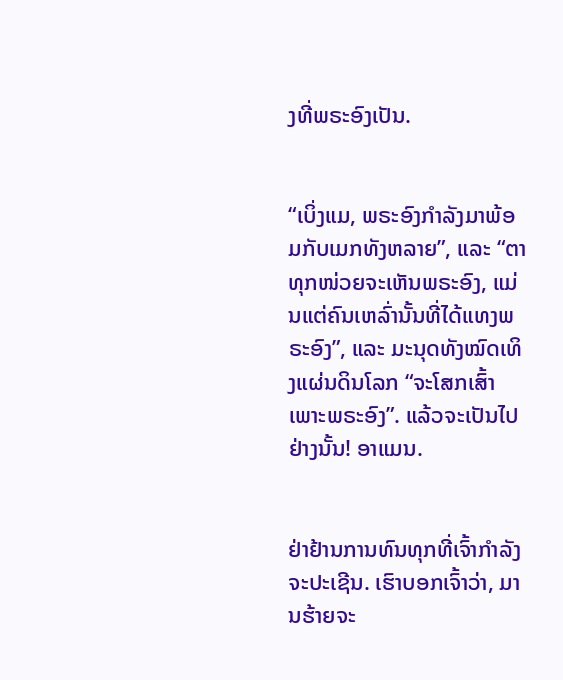ງທີ່ພຣະອົງເປັນ.


“ເບິ່ງແມ, ພຣະອົງກຳລັງມາພ້ອມກັບເມກທັງຫລາຍ”, ແລະ “ຕາທຸກໜ່ວຍຈະເຫັນພຣະອົງ, ແມ່ນແຕ່ຄົນເຫລົ່ານັ້ນທີ່ໄດ້ແທງພຣະອົງ”, ແລະ ມະນຸດທັງໝົດເທິງແຜ່ນດິນໂລກ “ຈະໂສກເສົ້າເພາະພຣະອົງ”. ແລ້ວຈະເປັນໄປຢ່າງນັ້ນ! ອາແມນ.


ຢ່າຢ້ານການທົນທຸກທີ່ເຈົ້າກຳລັງຈະປະເຊີນ. ເຮົາບອກເຈົ້າວ່າ, ມານຮ້າຍຈະ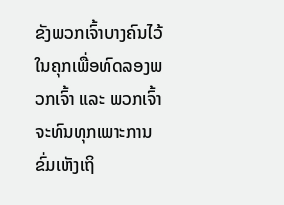ຂັງພວກເຈົ້າບາງຄົນໄວ້ໃນຄຸກເພື່ອທົດລອງພວກເຈົ້າ ແລະ ພວກເຈົ້າຈະທົນທຸກເພາະການຂົ່ມເຫັງເຖິ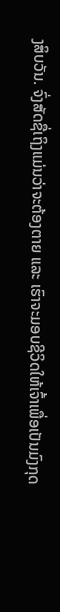ງສິບວັນ. ຈົ່ງສັດຊື່ເຖິງແມ່ນວ່າຈະຕ້ອງຕາຍ ແລະ ເຮົາຈະມອບຊີວິດໃຫ້ເຈົ້າເພື່ອເປັນມົງກຸດ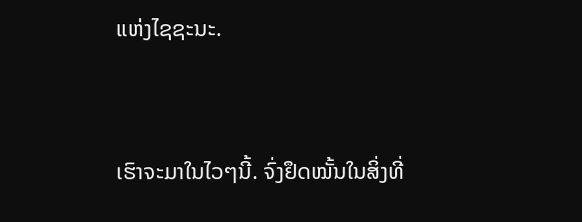ແຫ່ງໄຊຊະນະ.


ເຮົາຈະມາໃນໄວໆນີ້. ຈົ່ງຢຶດໝັ້ນໃນສິ່ງທີ່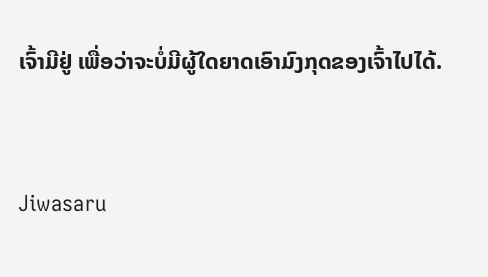ເຈົ້າມີຢູ່ ເພື່ອວ່າຈະບໍ່ມີຜູ້ໃດຍາດເອົາມົງກຸດຂອງເຈົ້າໄປໄດ້.


Jiwasaru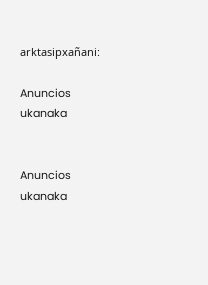arktasipxañani:

Anuncios ukanaka


Anuncios ukanaka